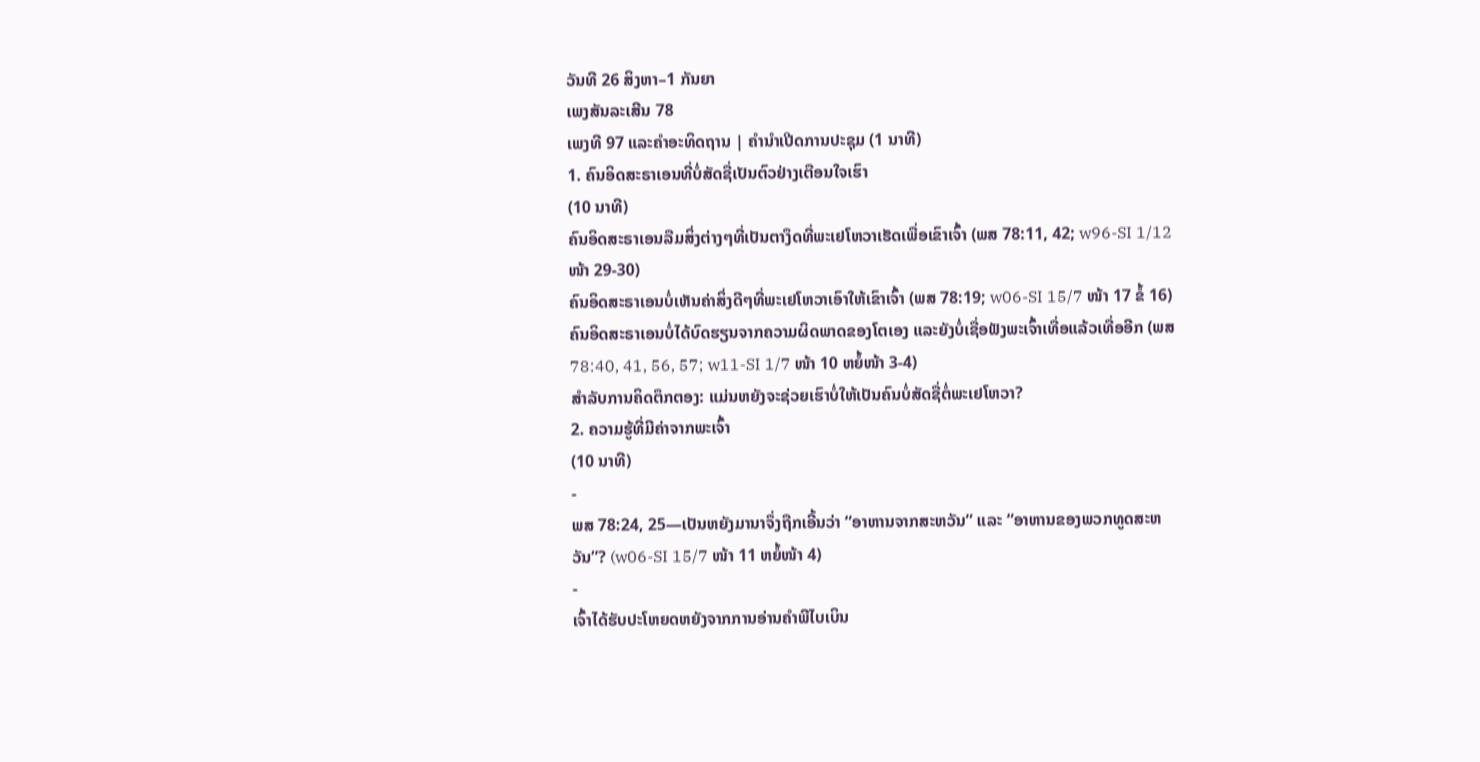ວັນທີ 26 ສິງຫາ–1 ກັນຍາ
ເພງສັນລະເສີນ 78
ເພງທີ 97 ແລະຄຳອະທິດຖານ | ຄຳນຳເປີດການປະຊຸມ (1 ນາທີ)
1. ຄົນອິດສະຣາເອນທີ່ບໍ່ສັດຊື່ເປັນຕົວຢ່າງເຕືອນໃຈເຮົາ
(10 ນາທີ)
ຄົນອິດສະຣາເອນລືມສິ່ງຕ່າງໆທີ່ເປັນຕາງຶດທີ່ພະເຢໂຫວາເຮັດເພື່ອເຂົາເຈົ້າ (ພສ 78:11, 42; w96-SI 1/12 ໜ້າ 29-30)
ຄົນອິດສະຣາເອນບໍ່ເຫັນຄ່າສິ່ງດີໆທີ່ພະເຢໂຫວາເອົາໃຫ້ເຂົາເຈົ້າ (ພສ 78:19; w06-SI 15/7 ໜ້າ 17 ຂໍ້ 16)
ຄົນອິດສະຣາເອນບໍ່ໄດ້ບົດຮຽນຈາກຄວາມຜິດພາດຂອງໂຕເອງ ແລະຍັງບໍ່ເຊື່ອຟັງພະເຈົ້າເທື່ອແລ້ວເທື່ອອີກ (ພສ 78:40, 41, 56, 57; w11-SI 1/7 ໜ້າ 10 ຫຍໍ້ໜ້າ 3-4)
ສຳລັບການຄິດຕຶກຕອງ: ແມ່ນຫຍັງຈະຊ່ວຍເຮົາບໍ່ໃຫ້ເປັນຄົນບໍ່ສັດຊື່ຕໍ່ພະເຢໂຫວາ?
2. ຄວາມຮູ້ທີ່ມີຄ່າຈາກພະເຈົ້າ
(10 ນາທີ)
-
ພສ 78:24, 25—ເປັນຫຍັງມານາຈຶ່ງຖືກເອີ້ນວ່າ “ອາຫານຈາກສະຫວັນ” ແລະ “ອາຫານຂອງພວກທູດສະຫວັນ”? (w06-SI 15/7 ໜ້າ 11 ຫຍໍ້ໜ້າ 4)
-
ເຈົ້າໄດ້ຮັບປະໂຫຍດຫຍັງຈາກການອ່ານຄຳພີໄບເບິນ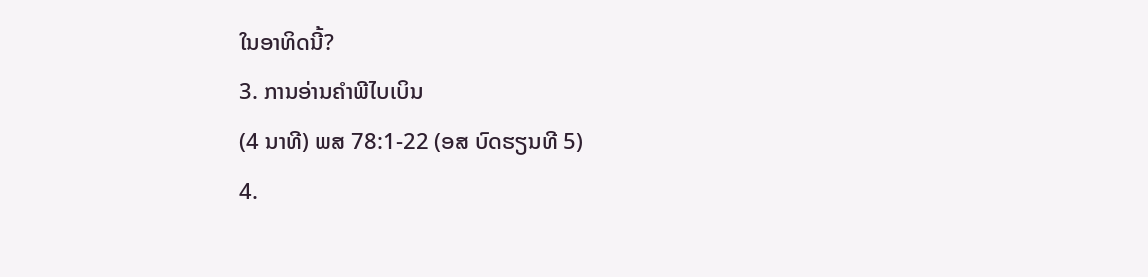ໃນອາທິດນີ້?
3. ການອ່ານຄຳພີໄບເບິນ
(4 ນາທີ) ພສ 78:1-22 (ອສ ບົດຮຽນທີ 5)
4.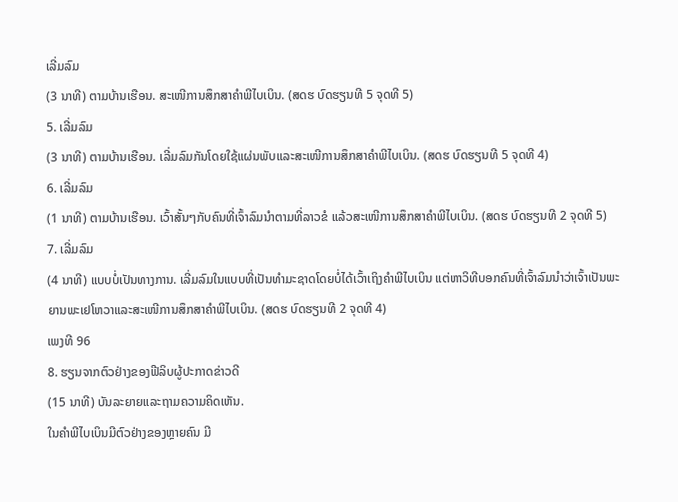ເລີ່ມລົມ
(3 ນາທີ) ຕາມບ້ານເຮືອນ. ສະເໜີການສຶກສາຄຳພີໄບເບິນ. (ສດຮ ບົດຮຽນທີ 5 ຈຸດທີ 5)
5. ເລີ່ມລົມ
(3 ນາທີ) ຕາມບ້ານເຮືອນ. ເລີ່ມລົມກັນໂດຍໃຊ້ແຜ່ນພັບແລະສະເໜີການສຶກສາຄຳພີໄບເບິນ. (ສດຮ ບົດຮຽນທີ 5 ຈຸດທີ 4)
6. ເລີ່ມລົມ
(1 ນາທີ) ຕາມບ້ານເຮືອນ. ເວົ້າສັ້ນໆກັບຄົນທີ່ເຈົ້າລົມນຳຕາມທີ່ລາວຂໍ ແລ້ວສະເໜີການສຶກສາຄຳພີໄບເບິນ. (ສດຮ ບົດຮຽນທີ 2 ຈຸດທີ 5)
7. ເລີ່ມລົມ
(4 ນາທີ) ແບບບໍ່ເປັນທາງການ. ເລີ່ມລົມໃນແບບທີ່ເປັນທຳມະຊາດໂດຍບໍ່ໄດ້ເວົ້າເຖິງຄຳພີໄບເບິນ ແຕ່ຫາວິທີບອກຄົນທີ່ເຈົ້າລົມນຳວ່າເຈົ້າເປັນພະຍານພະເຢໂຫວາແລະສະເໜີການສຶກສາຄຳພີໄບເບິນ. (ສດຮ ບົດຮຽນທີ 2 ຈຸດທີ 4)
ເພງທີ 96
8. ຮຽນຈາກຕົວຢ່າງຂອງຟີລິບຜູ້ປະກາດຂ່າວດີ
(15 ນາທີ) ບັນລະຍາຍແລະຖາມຄວາມຄິດເຫັນ.
ໃນຄຳພີໄບເບິນມີຕົວຢ່າງຂອງຫຼາຍຄົນ ມີ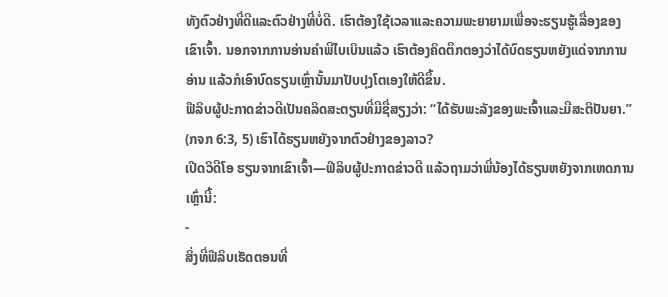ທັງຕົວຢ່າງທີ່ດີແລະຕົວຢ່າງທີ່ບໍ່ດີ. ເຮົາຕ້ອງໃຊ້ເວລາແລະຄວາມພະຍາຍາມເພື່ອຈະຮຽນຮູ້ເລື່ອງຂອງເຂົາເຈົ້າ. ນອກຈາກການອ່ານຄຳພີໄບເບິນແລ້ວ ເຮົາຕ້ອງຄິດຕຶກຕອງວ່າໄດ້ບົດຮຽນຫຍັງແດ່ຈາກການອ່ານ ແລ້ວກໍເອົາບົດຮຽນເຫຼົ່ານັ້ນມາປັບປຸງໂຕເອງໃຫ້ດີຂຶ້ນ.
ຟີລິບຜູ້ປະກາດຂ່າວດີເປັນຄລິດສະຕຽນທີ່ມີຊື່ສຽງວ່າ: “ໄດ້ຮັບພະລັງຂອງພະເຈົ້າແລະມີສະຕິປັນຍາ.” (ກຈກ 6:3, 5) ເຮົາໄດ້ຮຽນຫຍັງຈາກຕົວຢ່າງຂອງລາວ?
ເປີດວິດີໂອ ຮຽນຈາກເຂົາເຈົ້າ—ຟີລິບຜູ້ປະກາດຂ່າວດີ ແລ້ວຖາມວ່າພີ່ນ້ອງໄດ້ຮຽນຫຍັງຈາກເຫດການເຫຼົ່ານີ້:
-
ສິ່ງທີ່ຟີລິບເຮັດຕອນທີ່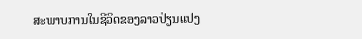ສະພາບການໃນຊີວິດຂອງລາວປ່ຽນແປງ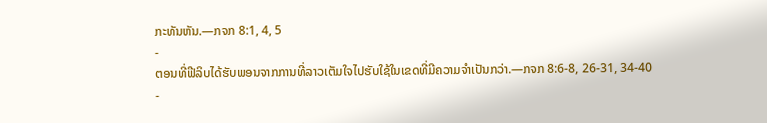ກະທັນຫັນ.—ກຈກ 8:1, 4, 5
-
ຕອນທີ່ຟີລິບໄດ້ຮັບພອນຈາກການທີ່ລາວເຕັມໃຈໄປຮັບໃຊ້ໃນເຂດທີ່ມີຄວາມຈຳເປັນກວ່າ.—ກຈກ 8:6-8, 26-31, 34-40
-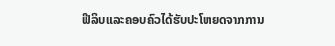ຟີລິບແລະຄອບຄົວໄດ້ຮັບປະໂຫຍດຈາກການ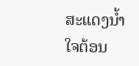ສະແດງນ້ຳໃຈຕ້ອນ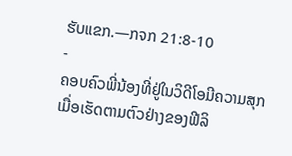ຮັບແຂກ.—ກຈກ 21:8-10
-
ຄອບຄົວພີ່ນ້ອງທີ່ຢູ່ໃນວິດີໂອມີຄວາມສຸກເມື່ອເຮັດຕາມຕົວຢ່າງຂອງຟີລິ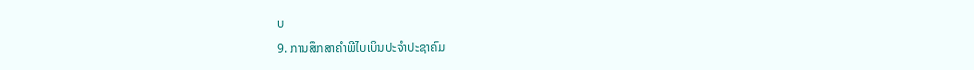ບ
9. ການສຶກສາຄຳພີໄບເບິນປະຈຳປະຊາຄົມ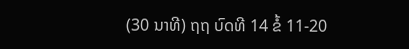(30 ນາທີ) ຖຖ ບົດທີ 14 ຂໍ້ 11-20